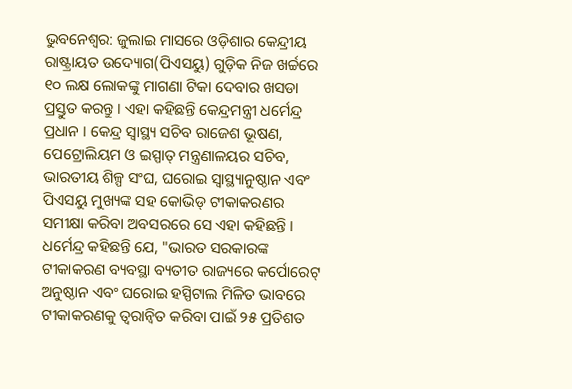ଭୁବନେଶ୍ବର: ଜୁଲାଇ ମାସରେ ଓଡ଼ିଶାର କେନ୍ଦ୍ରୀୟ ରାଷ୍ଟ୍ରାୟତ ଉଦ୍ୟୋଗ(ପିଏସୟୁ) ଗୁଡ଼ିକ ନିଜ ଖର୍ଚ୍ଚରେ ୧୦ ଲକ୍ଷ ଲୋକଙ୍କୁ ମାଗଣା ଟିକା ଦେବାର ଖସଡା ପ୍ରସ୍ତୁତ କରନ୍ତୁ । ଏହା କହିଛନ୍ତି କେନ୍ଦ୍ରମନ୍ତ୍ରୀ ଧର୍ମେନ୍ଦ୍ର ପ୍ରଧାନ । କେନ୍ଦ୍ର ସ୍ୱାସ୍ଥ୍ୟ ସଚିବ ରାଜେଶ ଭୂଷଣ, ପେଟ୍ରୋଲିୟମ ଓ ଇସ୍ପାତ୍ ମନ୍ତ୍ରଣାଳୟର ସଚିବ, ଭାରତୀୟ ଶିଳ୍ପ ସଂଘ, ଘରୋଇ ସ୍ୱାସ୍ଥ୍ୟାନୁଷ୍ଠାନ ଏବଂ ପିଏସୟୁ ମୁଖ୍ୟଙ୍କ ସହ କୋଭିଡ୍ ଟୀକାକରଣର ସମୀକ୍ଷା କରିବା ଅବସରରେ ସେ ଏହା କହିଛନ୍ତି । ଧର୍ମେନ୍ଦ୍ର କହିଛନ୍ତି ଯେ, "ଭାରତ ସରକାରଙ୍କ ଟୀକାକରଣ ବ୍ୟବସ୍ଥା ବ୍ୟତୀତ ରାଜ୍ୟରେ କର୍ପୋରେଟ୍ ଅନୁଷ୍ଠାନ ଏବଂ ଘରୋଇ ହସ୍ପିଟାଲ ମିଳିତ ଭାବରେ ଟୀକାକରଣକୁ ତ୍ୱରାନ୍ୱିତ କରିବା ପାଇଁ ୨୫ ପ୍ରତିଶତ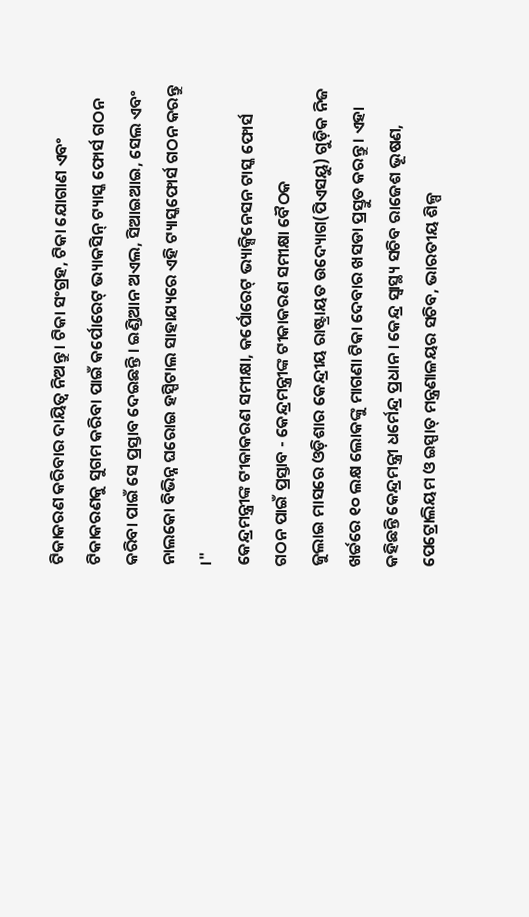ଟିକାକରଣ କରିବାର ଦାୟିତ୍ୱ ନିଅନ୍ତୁ । ଟିକା ସଂଗ୍ରହ, ଟିକା ଯୋଗାଣ ଏବଂ ଟିକାକରଣକୁ ସୁଗମ କରିବା ପାଇଁ କର୍ପୋରେଟ୍ ଭ୍ୟାକସିନ୍ ଟ୍ୟାସ୍କ ଫୋର୍ସ ଗଠନ କରିବା ପାଇଁ ସେ ପ୍ରସ୍ତାବ ଦେଇଛନ୍ତି । ଇଣ୍ଡିଆନ ଅଏଲ, ସିଆଇଆଇ, ସେଲ ଏବଂ ନାଲକୋ ବିଭିନ୍ନ ଘରୋଇ ହସ୍ପିଟାଲ ସାହାଯ୍ୟରେ ଏହି ଟ୍ୟାସ୍କଫୋର୍ସ ଗଠନ କରନ୍ତୁ ।"
କେନ୍ଦ୍ରମନ୍ତ୍ରୀଙ୍କ ଟୀକାକରଣ ସମୀକ୍ଷା, କର୍ପୋରେଟ୍ ଭ୍ୟାକ୍ସିନେସନ ଟାସ୍କ ଫୋର୍ସ ଗଠନ ପାଇଁ ପ୍ରସ୍ତାବ - କେନ୍ଦ୍ରମନ୍ତ୍ରୀଙ୍କ ଟୀକାକରଣ ସମୀକ୍ଷା ବୈଠକ
ଜୁଲାଇ ମାସରେ ଓଡ଼ିଶାର କେନ୍ଦ୍ରୀୟ ରାଷ୍ଟ୍ରାୟତ ଉଦ୍ୟୋଗ(ପିଏସୟୁ) ଗୁଡ଼ିକ ନିଜ ଖର୍ଚ୍ଚରେ ୧୦ ଲକ୍ଷ ଲୋକଙ୍କୁ ମାଗଣା ଟିକା ଦେବାର ଖସଡା ପ୍ରସ୍ତୁତ କରନ୍ତୁ । ଏହା କହିଛନ୍ତି କେନ୍ଦ୍ରମନ୍ତ୍ରୀ ଧର୍ମେନ୍ଦ୍ର ପ୍ରଧାନ । କେନ୍ଦ୍ର ସ୍ୱାସ୍ଥ୍ୟ ସଚିବ ରାଜେଶ ଭୂଷଣ, ପେଟ୍ରୋଲିୟମ ଓ ଇସ୍ପାତ୍ ମନ୍ତ୍ରଣାଳୟର ସଚିବ, ଭାରତୀୟ ଶିଳ୍ପ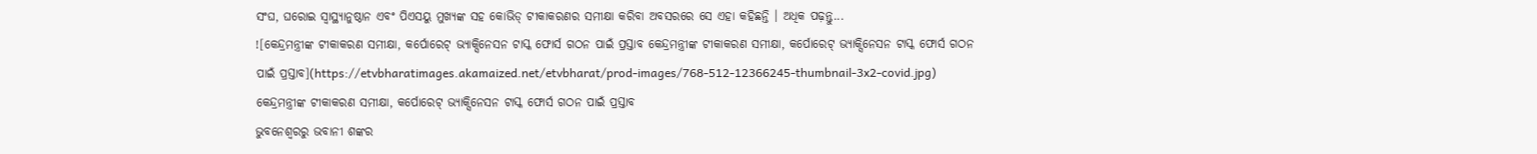ସଂଘ, ଘରୋଇ ସ୍ୱାସ୍ଥ୍ୟାନୁଷ୍ଠାନ ଏବଂ ପିଏସୟୁ ମୁଖ୍ୟଙ୍କ ସହ କୋଭିଡ୍ ଟୀକାକରଣର ସମୀକ୍ଷା କରିବା ଅବସରରେ ସେ ଏହା କହିଛନ୍ତି । ଅଧିକ ପଢ଼ନ୍ତୁ...
![କେନ୍ଦ୍ରମନ୍ତ୍ରୀଙ୍କ ଟୀକାକରଣ ସମୀକ୍ଷା, କର୍ପୋରେଟ୍ ଭ୍ୟାକ୍ସିନେସନ ଟାସ୍କ ଫୋର୍ସ ଗଠନ ପାଇଁ ପ୍ରସ୍ତାବ କେନ୍ଦ୍ରମନ୍ତ୍ରୀଙ୍କ ଟୀକାକରଣ ସମୀକ୍ଷା, କର୍ପୋରେଟ୍ ଭ୍ୟାକ୍ସିନେସନ ଟାସ୍କ ଫୋର୍ସ ଗଠନ ପାଇଁ ପ୍ରସ୍ତାବ](https://etvbharatimages.akamaized.net/etvbharat/prod-images/768-512-12366245-thumbnail-3x2-covid.jpg)
କେନ୍ଦ୍ରମନ୍ତ୍ରୀଙ୍କ ଟୀକାକରଣ ସମୀକ୍ଷା, କର୍ପୋରେଟ୍ ଭ୍ୟାକ୍ସିନେସନ ଟାସ୍କ ଫୋର୍ସ ଗଠନ ପାଇଁ ପ୍ରସ୍ତାବ
ଭୁବନେଶ୍ବରରୁ ଭବାନୀ ଶଙ୍କର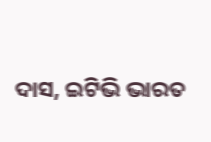ଦାସ, ଇଟିଭି ଭାରତ